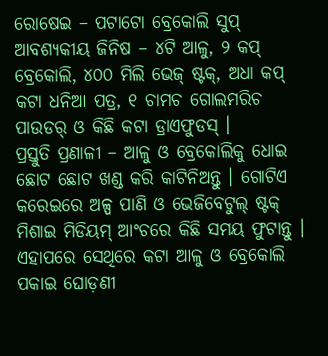ରୋଷେଇ – ପଟାଟୋ ବ୍ରେକୋଲି ସୁପ୍
ଆବଶ୍ୟକୀୟ ଜିନିଷ – ୪ଟି ଆଳୁ, ୨ କପ୍ ବ୍ରେକୋଲି, ୪୦୦ ମିଲି ଭେଜ୍ ଷ୍ଟକ୍, ଅଧା କପ୍ କଟା ଧନିଆ ପତ୍ର, ୧ ଚାମଚ ଗୋଲମରିଚ ପାଉଡର୍ ଓ କିଛି କଟା ଡ୍ରାଏଫୁଡସ୍ ।
ପ୍ରସ୍ତୁତି ପ୍ରଣାଳୀ – ଆଳୁ ଓ ବ୍ରେକୋଲିକୁ ଧୋଇ ଛୋଟ ଛୋଟ ଖଣ୍ଡ କରି କାଟିନିଅନ୍ତୁ । ଗୋଟିଏ କରେଇରେ ଅଳ୍ପ ପାଣି ଓ ଭେଜିବେଟୁଲ୍ ଷ୍ଟକ୍ ମିଶାଇ ମିଡିୟମ୍ ଆଂଚରେ କିଛି ସମୟ ଫୁଟାନ୍ତୁ । ଏହାପରେ ସେଥିରେ କଟା ଆଳୁ ଓ ବ୍ରେକୋଲି ପକାଇ ଘୋଡ଼ଣୀ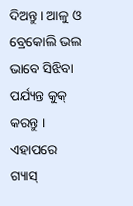ଦିଅନ୍ତୁ । ଆଳୁ ଓ ବ୍ରେକୋଲି ଭଲ ଭାବେ ସିଝିବା ପର୍ଯ୍ୟନ୍ତ କୁକ୍ କରନ୍ତୁ । ଏହାପରେ ଗ୍ୟାସ୍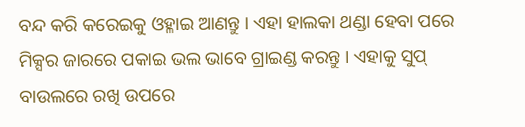ବନ୍ଦ କରି କରେଇକୁ ଓହ୍ଳାଇ ଆଣନ୍ତୁ । ଏହା ହାଲକା ଥଣ୍ଡା ହେବା ପରେ ମିକ୍ସର ଜାରରେ ପକାଇ ଭଲ ଭାବେ ଗ୍ରାଇଣ୍ଡ କରନ୍ତୁ । ଏହାକୁ ସୁପ୍ ବାଉଲରେ ରଖି ଉପରେ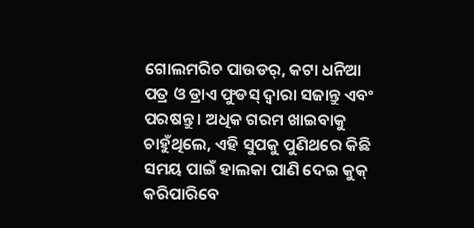ଗୋଲମରିଚ ପାଉଡର୍, କଟା ଧନିଆ ପତ୍ର ଓ ଡ୍ରାଏ ଫୁଡସ୍ ଦ୍ୱାରା ସଜାନ୍ତୁ ଏବଂ ପରଷନ୍ତୁ । ଅଧିକ ଗରମ ଖାଇବାକୁ ଚାହୁଁଥିଲେ, ଏହି ସୁପକୁ ପୁଣିଥରେ କିଛି ସମୟ ପାଇଁ ହାଲକା ପାଣି ଦେଇ କୁକ୍ କରିପାରିବେ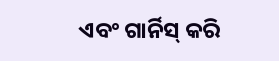ଏବଂ ଗାର୍ନିସ୍ କରି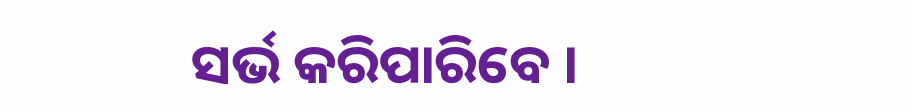ସର୍ଭ କରିପାରିବେ ।